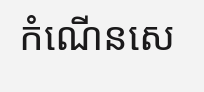កំណើនសេ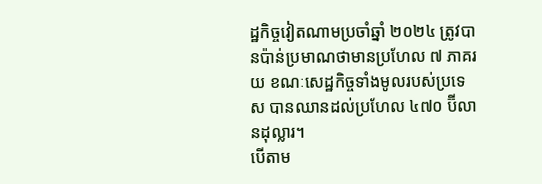ដ្ឋកិច្ចវៀតណាមប្រចាំឆ្នាំ ២០២៤ ត្រូវបានប៉ាន់ប្រមាណថាមានប្រហែល ៧ ភាគរយ ខណៈសេដ្ឋកិច្ចទាំងមូលរបស់ប្រទេស បានឈានដល់ប្រហែល ៤៧០ ប៊ីលានដុល្លារ។
បើតាម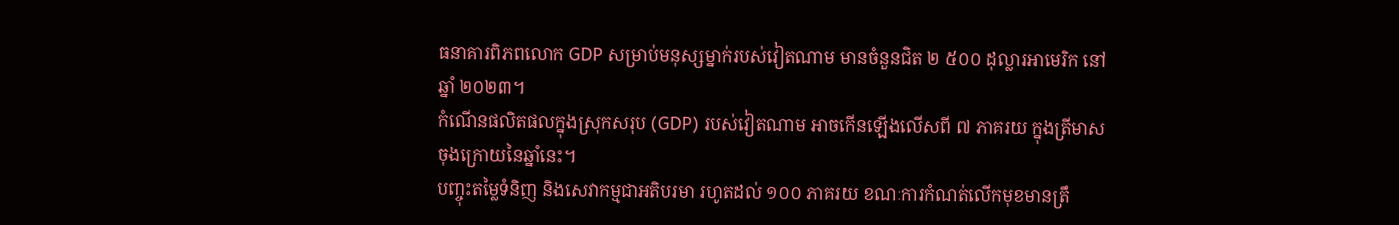ធនាគារពិភពលោក GDP សម្រាប់មនុស្សម្នាក់របស់វៀតណាម មានចំនួនជិត ២ ៥០០ ដុល្លារអាមេរិក នៅឆ្នាំ ២០២៣។
កំណើនផលិតផលក្នុងស្រុកសរុប (GDP) របស់វៀតណាម អាចកើនឡើងលើសពី ៧ ភាគរយ ក្នុងត្រីមាសចុងក្រោយនៃឆ្នាំនេះ។
បញ្ចុះតម្លៃទំនិញ និងសេវាកម្មជាអតិបរមា រហូតដល់ ១០០ ភាគរយ ខណៈការកំណត់លើកមុខមានត្រឹ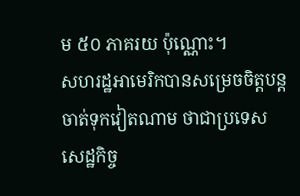ម ៥០ ភាគរយ ប៉ុណ្ណោះ។
សហរដ្ឋអាមេរិកបានសម្រេចចិត្តបន្តចាត់ទុកវៀតណាម ថាជាប្រទេសសេដ្ឋកិច្ច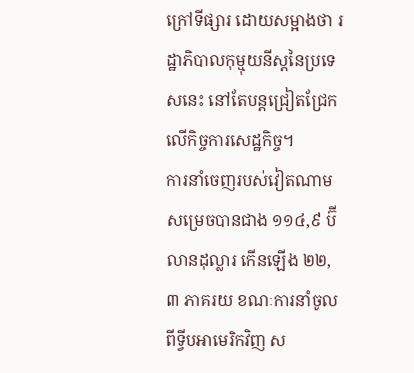ក្រៅទីផ្សារ ដោយសម្អាងថា រដ្ឋាភិបាលកុម្មុយនីស្តនៃប្រទេសនេះ នៅតែបន្តជ្រៀតជ្រែកលើកិច្ចការសេដ្ឋកិច្ច។
ការនាំចេញរបស់វៀតណាមសម្រេចបានជាង ១១៤,៩ ប៊ីលានដុល្លារ កើនឡើង ២២,៣ ភាគរយ ខណៈការនាំចូលពីទ្វីបអាមេរិកវិញ ស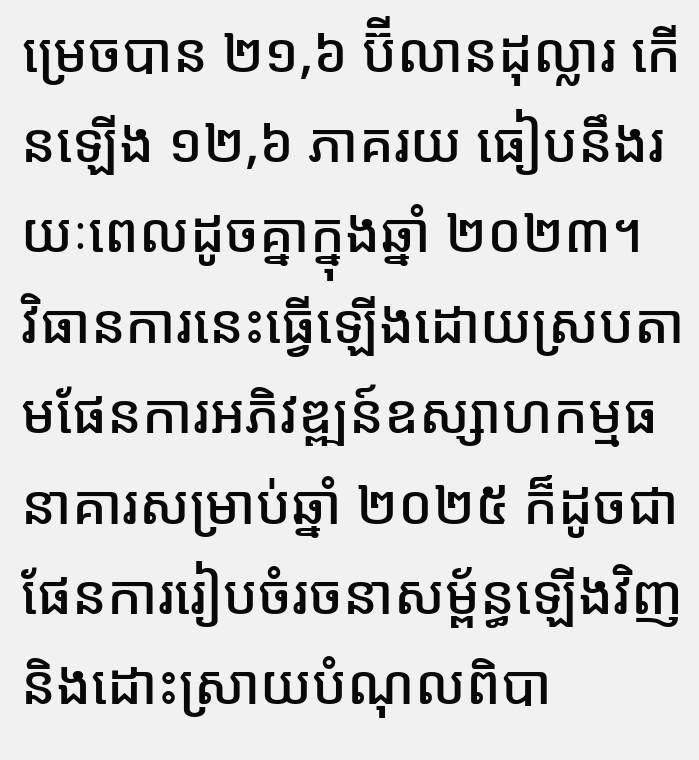ម្រេចបាន ២១,៦ ប៊ីលានដុល្លារ កើនឡើង ១២,៦ ភាគរយ ធៀបនឹងរយៈពេលដូចគ្នាក្នុងឆ្នាំ ២០២៣។
វិធានការនេះធ្វើឡើងដោយស្របតាមផែនការអភិវឌ្ឍន៍ឧស្សាហកម្មធនាគារសម្រាប់ឆ្នាំ ២០២៥ ក៏ដូចជាផែនការរៀបចំរចនាសម្ព័ន្ធឡើងវិញ និងដោះស្រាយបំណុលពិបា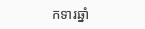កទារឆ្នាំ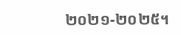២០២១-២០២៥។